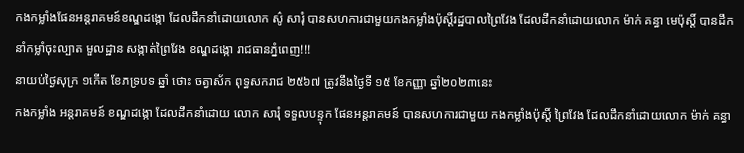កងកម្លាំងផែនអន្តរាគមន៍ខណ្ឌដង្កោ ដែលដឹកនាំដោយលោក ស៌ូ សារុំ បានសហការជាមួយកងកម្លាំងប៉ុស្តិ៍រដ្ឋបាលព្រៃវែង ដែលដឹកនាំដោយលោក ម៉ាក់ គន្ធា មេប៉ុស្តិ៍ បានដឹកនាំកម្លាំចុះល្បាត មួលដ្ឋាន សង្កាត់ព្រៃវែង ខណ្ឌដង្កោ រាជធានភ្នំពេញ!!!
នាយប់ថ្ងៃសុក្រ ១កេីត ខែភទ្របទ ឆ្នាំ ថោះ ចត្វាស័ក ពុទ្ធសករាជ ២៥៦៧ ត្រូវនឹងថ្ងៃទី ១៥ ខែកញ្ញា ឆ្នាំ២០២៣នេះ
កងកម្លាំង អន្តរាគមន៍ ខណ្ឌដង្កោ ដែលដឹកនាំដោយ លោក សារុំ ទទួលបន្ទុក ផែនអន្តរាគមន៍ បានសហការជាមួយ កងកម្លាំងប៉ុស្តិ៍ ព្រៃវែង ដែលដឹកនាំដោយលោក ម៉ាក់ គន្ធា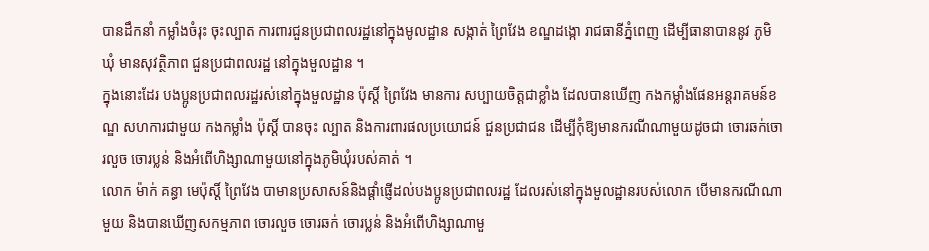បានដឹកនាំ កម្លាំងចំរុះ ចុះល្បាត ការពារជួនប្រជាពលរដ្ឋនៅក្នុងមូលដ្ឋាន សង្កាត់ ព្រៃវែង ខណ្ឌដង្កោ រាជធានីភ្នំពេញ ដើម្បីធានាបាននូវ ភូមិ ឃុំ មានសុវត្ថិភាព ជួនប្រជាពលរដ្ឋ នៅក្នុងមួលដ្ឋាន ។
ក្នុងនោះដែរ បងប្អូនប្រជាពលរដ្ឋរស់នៅក្នុងមួលដ្ឋាន ប៉ុស្តិ៍ ព្រៃវែង មានការ សប្បាយចិត្តជាខ្លាំង ដែលបានឃើញ កងកម្លាំងផែនអន្តរាគមន៍ខណ្ឌ សហការជាមួយ កងកម្លាំង ប៉ុស្តិ៍ បានចុះ ល្បាត និងការពារផលប្រយោជន៍ ជួនប្រជាជន ដើម្បីកុំឱ្យមានករណីណាមួយដូចជា ចោរឆក់ចោរលួច ចោរប្លន់ និងអំពើហិង្សាណាមួយនៅក្នុងភូមិឃុំរបស់គាត់ ។
លោក ម៉ាក់ គន្ធា មេប៉ុស្តិ៍ ព្រៃវែង បាមានប្រសាសន៍និងផ្ដាំផ្ញើដល់បងប្អូនប្រជាពលរដ្ឋ ដែលរស់នៅក្នុងមួលដ្ឋានរបស់លោក បើមានករណីណាមួយ និងបានឃើញសកម្មភាព ចោរលួច ចោរឆក់ ចោរប្លន់ និងអំពើហិង្សាណាមួ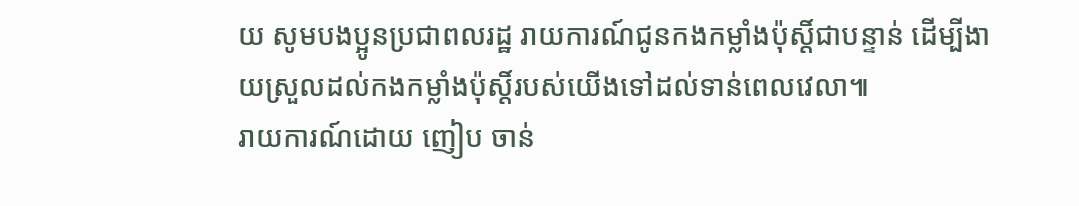យ សូមបងប្អូនប្រជាពលរដ្ឋ រាយការណ៍ជូនកងកម្លាំងប៉ុស្តិ៍ជាបន្ទាន់ ដើម្បីងាយស្រួលដល់កងកម្លាំងប៉ុស្តិ៍របស់យើងទៅដល់ទាន់ពេលវេលា៕
រាយការណ៍ដោយ ញៀប ចាន់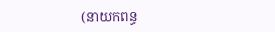(នាយកពន្ធ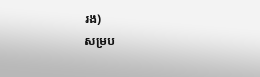រង)
សម្រប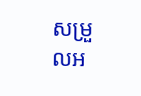សម្រួលអ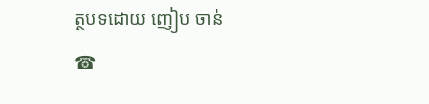ត្ថបទដោយ ញៀប ចាន់
☎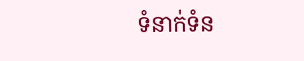ទំនាក់ទំន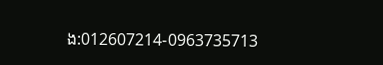ង:012607214-0963735713